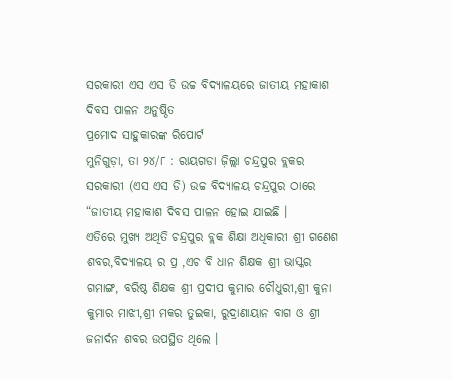ସରକାରୀ ଏସ ଏସ ଡି ଉଚ୍ଚ ବିଦ୍ୟାଳୟରେ ଜାତୀୟ ମହାକାଶ ଦିବସ ପାଳନ ଅନୁଷ୍ଠିତ
ପ୍ରମୋଦ ସାହୁକାରଙ୍କ ରିପୋର୍ଟ
ମୁନିଗୁଡ଼ା, ତା ୨୪/୮ : ରାୟଗଡା ଜ଼ିଲ୍ଲା ଚନ୍ଦ୍ରପୁର ବ୍ଲକର ସରକାରୀ (ଏସ ଏସ ଡି) ଉଚ୍ଚ ବିଦ୍ୟାଳୟ ଚନ୍ଦ୍ରପୁର ଠାରେ “ଜାତୀୟ ମହାକାଶ ଦିବସ ପାଳନ ହୋଇ ଯାଇଛି ।
ଏତିରେ ମୁଖ୍ୟ ଅଥିତି ଚନ୍ଦ୍ରପୁର ବ୍ଲକ ଶିକ୍ଷା ଅଧିକାରୀ ଶ୍ରୀ ଗଣେଶ ଶବର,ବିଦ୍ୟାଳୟ ର ପ୍ର ,ଏଚ ବି ଧାନ ଶିକ୍ଷକ ଶ୍ରୀ ଭାସ୍କର ଗମାଙ୍ଗ, ବରିଷ୍ଠ ଶିକ୍ଷକ ଶ୍ରୀ ପ୍ରଦୀପ କୁମାର ଚୌଧୁରୀ,ଶ୍ରୀ କୁନା କୁମାର ମାଝୀ,ଶ୍ରୀ ମକର ତୁଇକା, ରୁଦ୍ରାଣାୟାନ ବାଗ ଓ ଶ୍ରୀ ଜନାର୍ଦନ ଶବର ଉପସ୍ଥିତ ଥିଲେ ।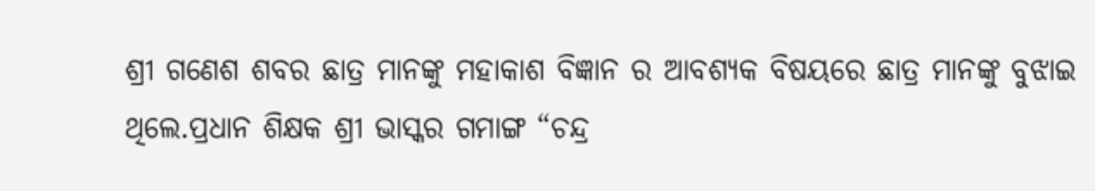ଶ୍ରୀ ଗଣେଶ ଶବର ଛାତ୍ର ମାନଙ୍କୁ ମହାକାଶ ବିଜ୍ଞାନ ର ଆବଶ୍ୟକ ବିଷୟରେ ଛାତ୍ର ମାନଙ୍କୁ ବୁଝାଇ ଥିଲେ.ପ୍ରଧାନ ଶିକ୍ଷକ ଶ୍ରୀ ଭାସ୍କର ଗମାଙ୍ଗ “ଚନ୍ଦ୍ର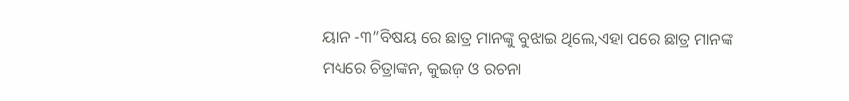ୟାନ -୩”ବିଷୟ ରେ ଛାତ୍ର ମାନଙ୍କୁ ବୁଝାଇ ଥିଲେ,ଏହା ପରେ ଛାତ୍ର ମାନଙ୍କ ମଧ୍ୟରେ ଚିତ୍ରାଙ୍କନ, କୁଇଜ଼ ଓ ରଚନା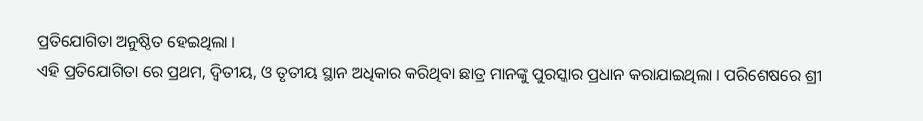ପ୍ରତିଯୋଗିତା ଅନୁଷ୍ଠିତ ହେଇଥିଲା ।
ଏହି ପ୍ରତିଯୋଗିତା ରେ ପ୍ରଥମ, ଦ୍ବିତୀୟ, ଓ ତୃତୀୟ ସ୍ଥାନ ଅଧିକାର କରିଥିବା ଛାତ୍ର ମାନଙ୍କୁ ପୁରସ୍କାର ପ୍ରଧାନ କରାଯାଇଥିଲା । ପରିଶେଷରେ ଶ୍ରୀ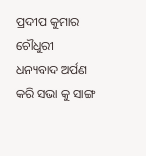ପ୍ରଦୀପ କୁମାର ଚୌଧୁରୀ ଧନ୍ୟବାଦ ଅର୍ପଣ କରି ସଭା କୁ ସାଙ୍ଗ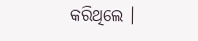କରିଥିଲେ ।